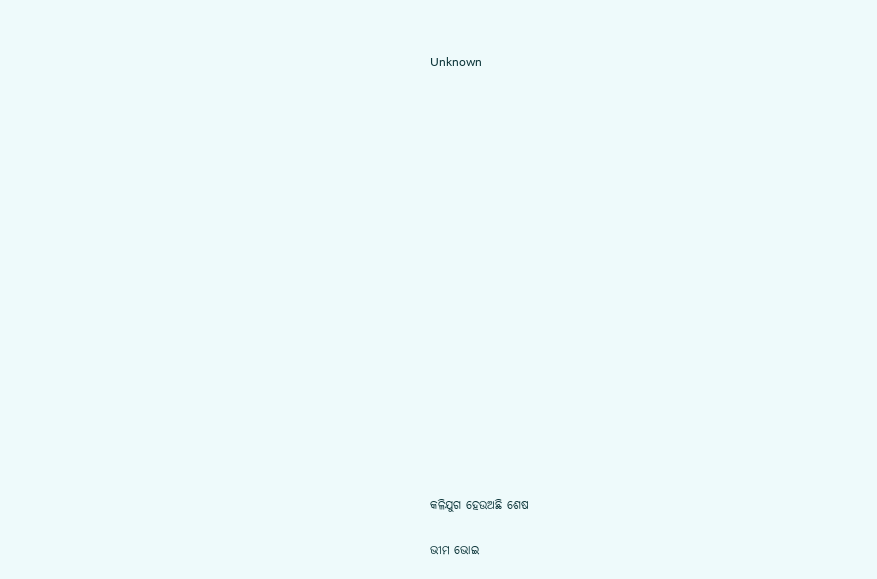Unknown



















କଳିଯୁଗ ହେଉଅଛି ଶେଷ

ଭୀମ ଭୋଇ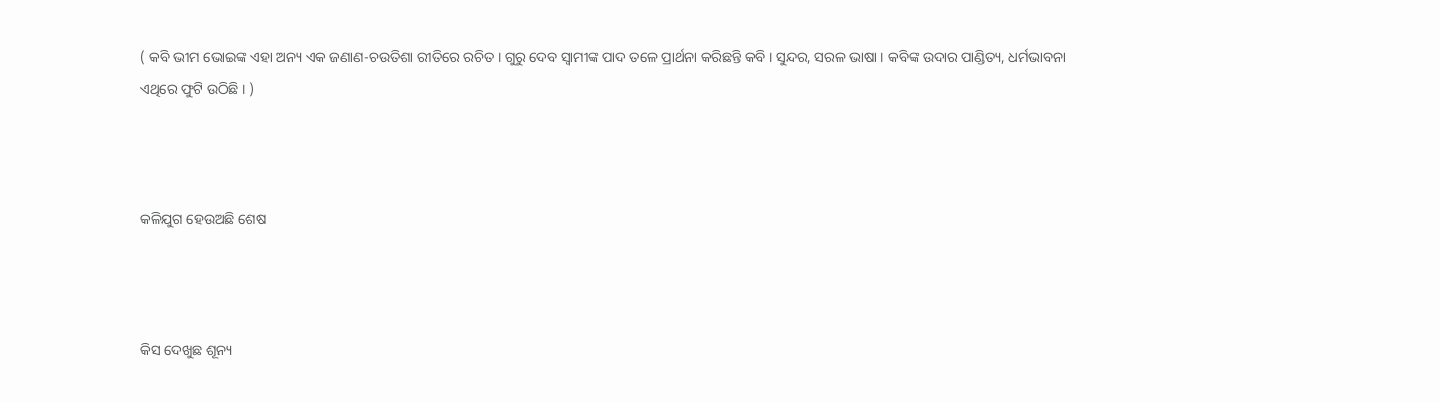( କବି ଭୀମ ଭୋଇଙ୍କ ଏହା ଅନ୍ୟ ଏକ ଜଣାଣ-ଚଉତିଶା ରୀତିରେ ରଚିତ । ଗୁରୁ ଦେବ ସ୍ୱାମୀଙ୍କ ପାଦ ତଳେ ପ୍ରାର୍ଥନା କରିଛନ୍ତି କବି । ସୁନ୍ଦର, ସରଳ ଭାଷା । କବିଙ୍କ ଉଦାର ପାଣ୍ଡିତ୍ୟ, ଧର୍ମଭାବନା ଏଥିରେ ଫୁଟି ଉଠିଛି । )



କଳିଯୁଗ ହେଉଅଛି ଶେଷ



କିସ ଦେଖୁଛ ଶୂନ୍ୟ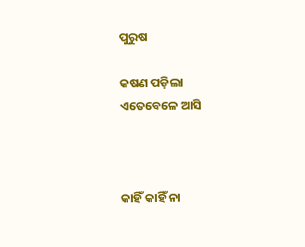ପୁରୁଷ

କଷଣ ପଡ଼ିଲା ଏତେବେଳେ ଆସି



କାହିଁ କାହିଁ ନା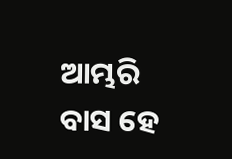ଆମ୍ଭରି ବାସ ହେ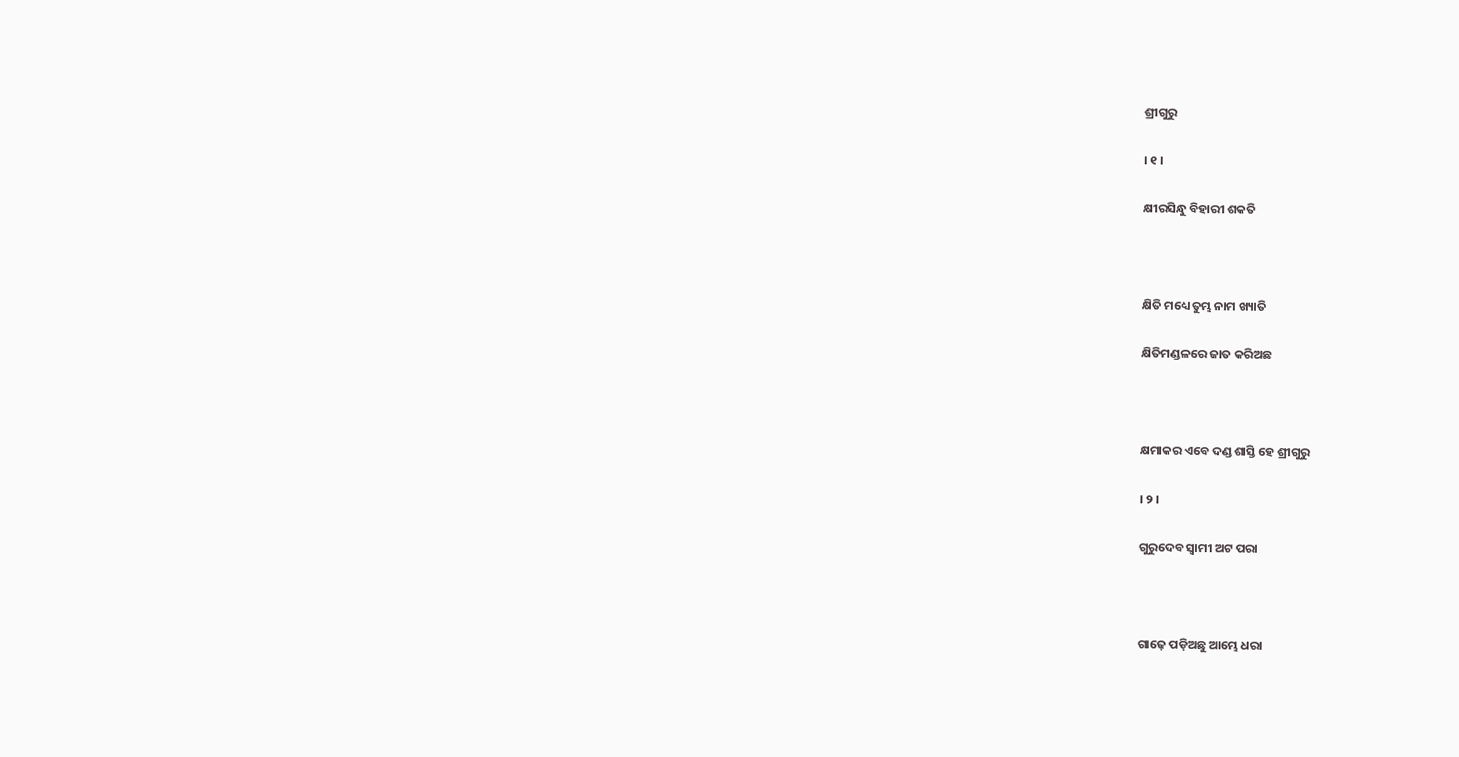ଶ୍ରୀଗୁରୁ

। ୧ ।

କ୍ଷୀରସିନ୍ଧୁ ବିହାରୀ ଶକତି



କ୍ଷିତି ମଧ୍ୟେ ତୁମ୍ଭ ନାମ ଖ୍ୟାତି

କ୍ଷିତିମଣ୍ଡଳରେ ଜାତ କରିଅଛ



କ୍ଷମାକର ଏବେ ଦଣ୍ଡ ଶାସ୍ତି ହେ ଶ୍ରୀଗୁରୁ

। ୨ ।

ଗୁରୁଦେବ ସ୍ୱାମୀ ଅଟ ପରା



ଗାଢ଼େ ପଡ଼ିଅଛୁ ଆମ୍ଭେ ଧରା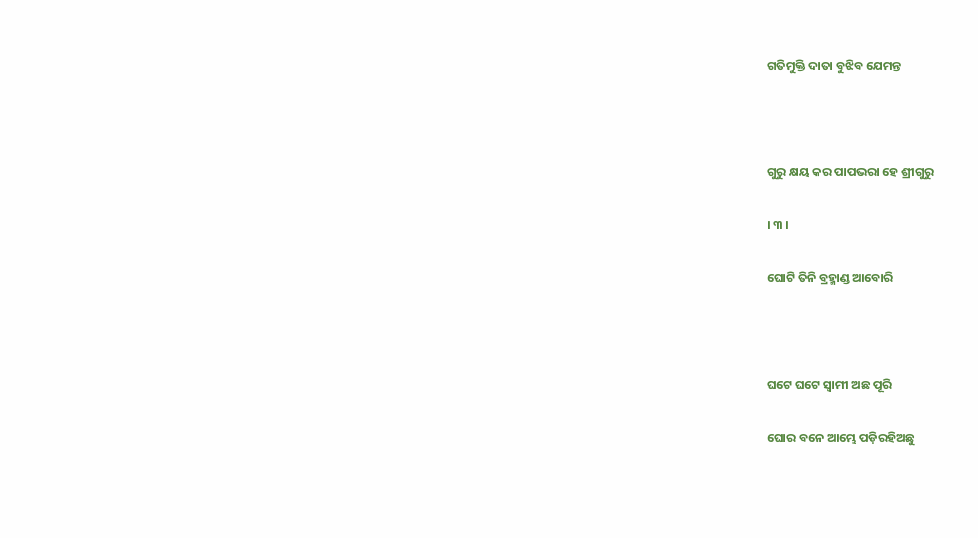ଗତିମୁକ୍ତି ଦାତା ବୁଝିବ ଯେମନ୍ତ



ଗୁରୁ କ୍ଷୟ କର ପାପଭରା ହେ ଶ୍ରୀଗୁରୁ

। ୩ ।

ଘୋଟି ତିନି ବ୍ରହ୍ମାଣ୍ଡ ଆବୋରି



ଘଟେ ଘଟେ ସ୍ୱାମୀ ଅଛ ପୂରି

ଘୋର ବନେ ଆମ୍ଭେ ପଡ଼ିରହିଅଛୁ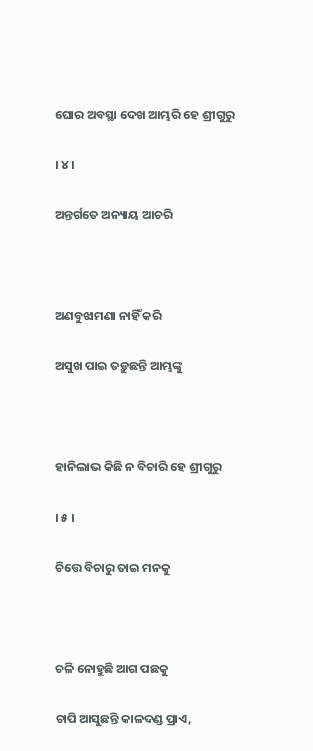ଘୋର ଅବସ୍ଥା ଦେଖ ଆମ୍ଭରି ହେ ଶ୍ରୀଗୁରୁ

। ୪ ।

ଅନ୍ତର୍ଗତେ ଅନ୍ୟାୟ ଆଚରି



ଅଣବୁଝାମଣା ନାହିଁ କରି

ଅସୁଖ ପାଇ ତଡ଼ୁଛନ୍ତି ଆମ୍ଭଙ୍କୁ



ହାନିଲାଭ କିଛି ନ ବିଚାରି ହେ ଶ୍ରୀଗୁରୁ

। ୫ ।

ଚିତ୍ତେ ବିଚାରୁ ତାଇ ମନକୁ



ଚଳି ନୋହୁଛି ଆଗ ପଛକୁ

ଚାପି ଆସୁଛନ୍ତି କାଳଦଣ୍ଡ ପ୍ରାଏ,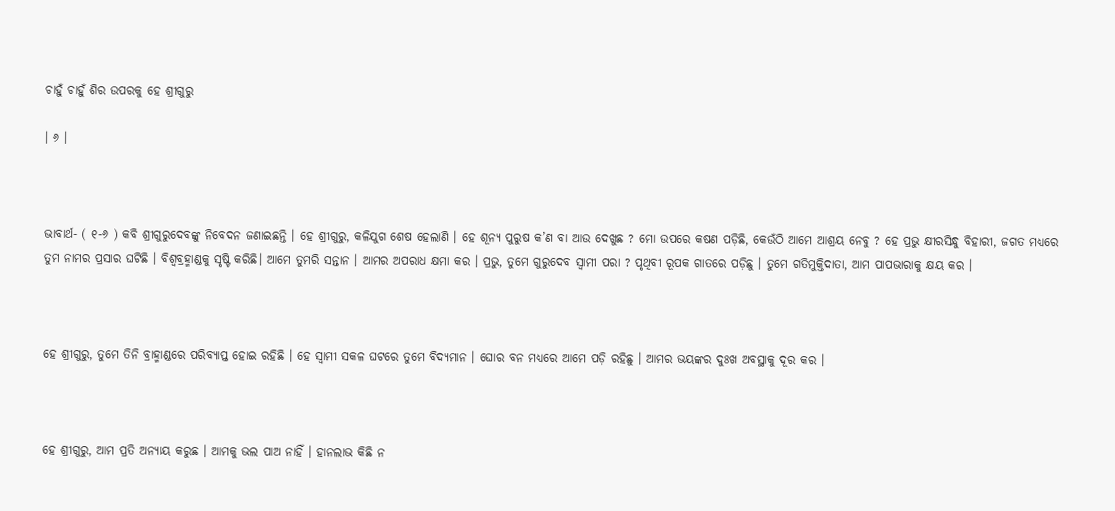ଚାହୁଁ ଚାହୁଁ ଶିର ଉପରକୁ ହେ ଶ୍ରୀଗୁରୁ

। ୬ ।



ଭାବାର୍ଥ- ( ୧-୬ ) କବି ଶ୍ରୀଗୁରୁଦେବଙ୍କୁ ନିବେଦନ ଜଣାଇଛନ୍ତି । ହେ ଶ୍ରୀଗୁରୁ, କଳିଯୁଗ ଶେଷ ହେଲାଣି । ହେ ଶୂନ୍ୟ ପୁରୁଷ କ’ଣ ବା ଆଉ ଦେଖୁଛ ? ମୋ ଉପରେ କଷଣ ପଡ଼ିଛି, କେଉଁଠି ଆମେ ଆଶ୍ରୟ ନେବୁ ? ହେ ପ୍ରଭୁ କ୍ଷୀରସିନ୍ଧୁ ବିହାରୀ, ଜଗତ ମଧ୍ୟରେ ତୁମ ନାମର ପ୍ରସାର ଘଟିଛି । ବିଶ୍ୱବ୍ରହ୍ମାଣ୍ଡକୁ ସୃଷ୍ଟି କରିଛି। ଆମେ ତୁମରି ସନ୍ତାନ । ଆମର ଅପରାଧ କ୍ଷମା କର । ପ୍ରଭୁ, ତୁମେ ଗୁରୁଦେବ ସ୍ୱାମୀ ପରା ? ପୃଥିବୀ ରୂପକ ଗାତରେ ପଡ଼ିଛୁ । ତୁମେ ଗତିମୁକ୍ତିଦାତା, ଆମ ପାପଭାରାକୁ କ୍ଷୟ କର ।



ହେ ଶ୍ରୀଗୁରୁ, ତୁମେ ତିନି ବ୍ରାହ୍ମାଣ୍ଡରେ ପରିବ୍ୟାପ୍ତ ହୋଇ ରହିଛି । ହେ ସ୍ୱାମୀ ସକଳ ଘଟରେ ତୁମେ ବିଦ୍ୟମାନ । ଘୋର ବନ ମଧ୍ୟରେ ଆମେ ପଡ଼ି ରହିଛୁ । ଆମର ଭୟଙ୍କର ଦୁଃଖ ଅବସ୍ଥାକୁ ଦୂର କର ।



ହେ ଶ୍ରୀଗୁରୁ, ଆମ ପ୍ରତି ଅନ୍ୟାୟ କରୁଛ । ଆମକୁ ଭଲ ପାଅ ନାହିଁ । ହାନଲାଭ କିଛି ନ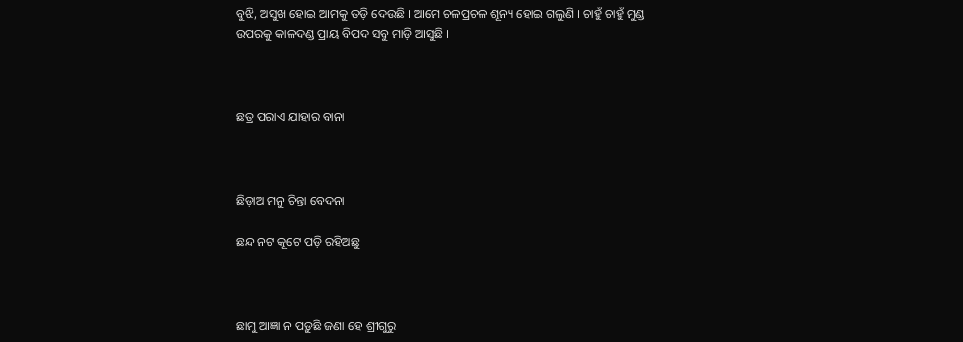ବୁଝି, ଅସୁଖ ହୋଇ ଆମକୁ ତଡ଼ି ଦେଉଛି । ଆମେ ଚଳପ୍ରଚଳ ଶୂନ୍ୟ ହୋଇ ଗଲୁଣି । ଚାହୁଁ ଚାହୁଁ ମୁଣ୍ଡ ଉପରକୁ କାଳଦଣ୍ଡ ପ୍ରାୟ ବିପଦ ସବୁ ମାଡ଼ି ଆସୁଛି ।



ଛତ୍ର ପରାଏ ଯାହାର ବାନା



ଛିଡ଼ାଅ ମନୁ ଚିନ୍ତା ବେଦନା

ଛନ୍ଦ ନଟ କୂଟେ ପଡ଼ି ରହିଅଛୁ



ଛାମୁ ଆଜ୍ଞା ନ ପଡ଼ୁଛି ଜଣା ହେ ଶ୍ରୀଗୁରୁ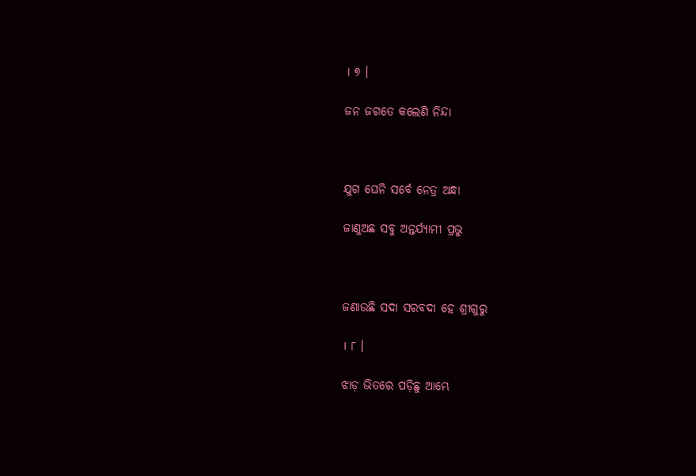। ୭ ।

ଜନ ଜଗତେ କଲେଣି ନିନ୍ଦା



ଯୁଗ ଘେନି ସର୍ବେ ନେତ୍ର ଅନ୍ଧା

ଜାଣୁଅଛ ସବୁ ଅନ୍ତର୍ଯ୍ୟାମୀ ପ୍ରଭୁ



ଜଣାଉଛି ସଦା ସରବଦା ହେ ଶ୍ରୀଗୁରୁ

। ୮ ।

ଝାଡ଼ ଭିତରେ ପଡ଼ିଛୁ ଆମ୍ଭେ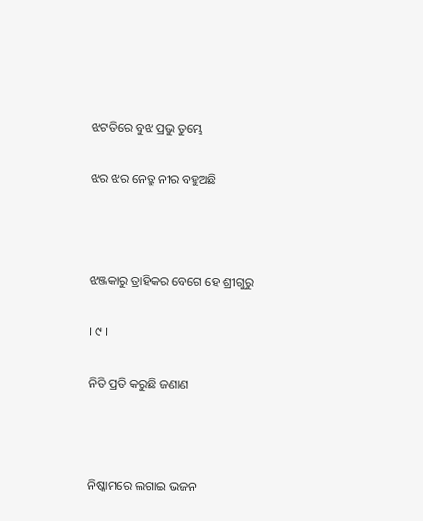ଝଟତିରେ ବୁଝ ପ୍ରଭୁ ତୁମ୍ଭେ

ଝର ଝର ନେତ୍ରୁ ନୀର ବହୁଅଛି



ଝଞ୍ଜକାରୁ ତ୍ରାହିକର ବେଗେ ହେ ଶ୍ରୀଗୁରୁ

। ୯ ।

ନିତି ପ୍ରତି କରୁଛି ଜଣାଣ



ନିଷ୍କାମରେ ଲଗାଇ ଭଜନ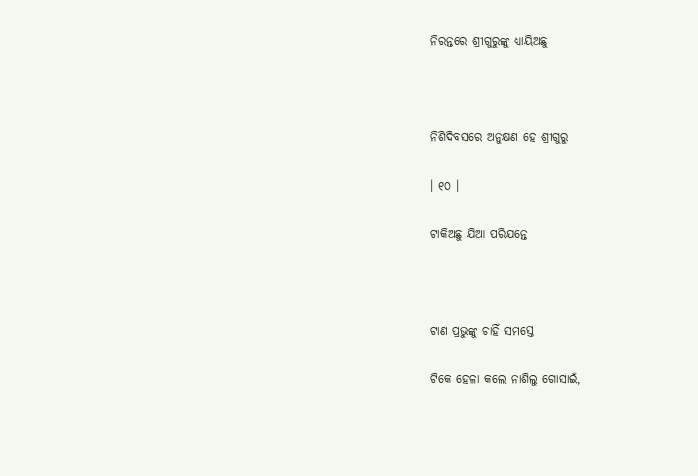ନିରନ୍ତରେ ଶ୍ରୀଗୁରୁଙ୍କୁ ଧ୍ୟାୟିଅଛୁ



ନିଶିଦିବସରେ ଅନୁକ୍ଷଣ ହେ ଶ୍ରୀଗୁରୁ

। ୧୦ ।

ଟାକିଅଛୁ ଯିଆ ପରିଯନ୍ତେ



ଟାଣ ପ୍ରଭୁଙ୍କୁ ଚାହିଁ ସମସ୍ତେ

ଟିକେ ହେଳା କଲେ ନାଶିଲୁ ଗୋସାଇଁ,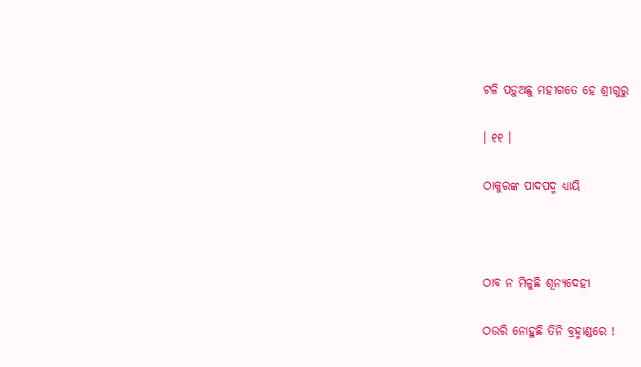ଟଳି ପଡ଼ୁଅଛୁ ମହୀଗତେ ହେ ଶ୍ରୀଗୁରୁ

। ୧୧ ।

ଠାକୁରଙ୍କ ପାଦପଦ୍ମ ଧ୍ୟାୟି



ଠାବ ନ ମିଳୁଛି ଶୂନ୍ୟଦେହୀ

ଠଉରି ନୋହୁଛି ତିନି ବ୍ରହ୍ମାଣ୍ଡରେ !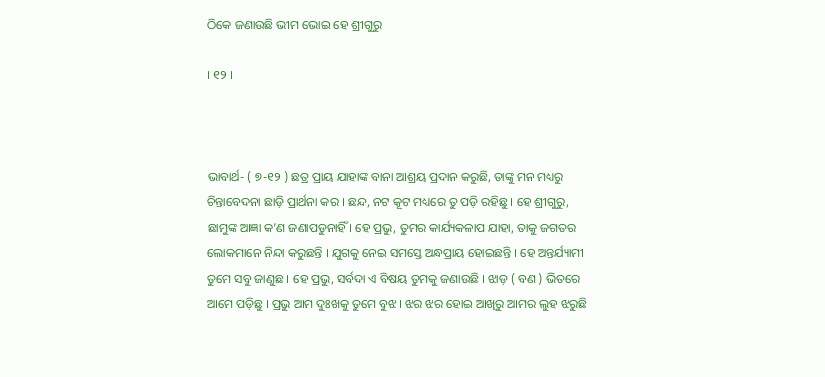ଠିକେ ଜଣାଉଛି ଭୀମ ଭୋଇ ହେ ଶ୍ରୀଗୁରୁ

। ୧୨ ।



ଭାବାର୍ଥ- ( ୭-୧୨ ) ଛତ୍ର ପ୍ରାୟ ଯାହାଙ୍କ ବାନା ଆଶ୍ରୟ ପ୍ରଦାନ କରୁଛି, ତାଙ୍କୁ ମନ ମଧ୍ୟରୁ ଚିନ୍ତାବେଦନା ଛାଡ଼ି ପ୍ରାର୍ଥନା କର । ଛନ୍ଦ, ନଟ କୂଟ ମଧ୍ୟରେ ତୁ ପଡ଼ି ରହିଛୁ । ହେ ଶ୍ରୀଗୁରୁ, ଛାମୁଙ୍କ ଆଜ୍ଞା କ’ଣ ଜଣାପଡୁନାହିଁ । ହେ ପ୍ରଭୁ, ତୁମର କାର୍ଯ୍ୟକଳାପ ଯାହା, ତାକୁ ଜଗତର ଲୋକମାନେ ନିନ୍ଦା କରୁଛନ୍ତି । ଯୁଗକୁ ନେଇ ସମସ୍ତେ ଅନ୍ଧପ୍ରାୟ ହୋଇଛନ୍ତି । ହେ ଅନ୍ତର୍ଯ୍ୟାମୀ ତୁମେ ସବୁ ଜାଣୁଛ । ହେ ପ୍ରଭୁ, ସର୍ବଦା ଏ ବିଷୟ ତୁମକୁ ଜଣାଉଛି । ଝାଡ଼ ( ବଣ ) ଭିତରେ ଆମେ ପଡ଼ିଛୁ । ପ୍ରଭୁ ଆମ ଦୁଃଖକୁ ତୁମେ ବୁଝ । ଝର ଝର ହୋଇ ଆଖିରୁ ଆମର ଲୁହ ଝରୁଛି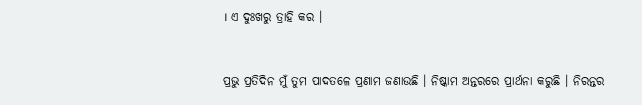। ଏ ଦୁଃଖରୁ ତ୍ରାହି କର ।



ପ୍ରଭୁ ପ୍ରତିଦିନ ମୁଁ ତୁମ ପାଦତଳେ ପ୍ରଣାମ ଜଣାଉଛି । ନିଷ୍କାମ ଅନ୍ତରରେ ପ୍ରାର୍ଥନା କରୁଛି । ନିରନ୍ତର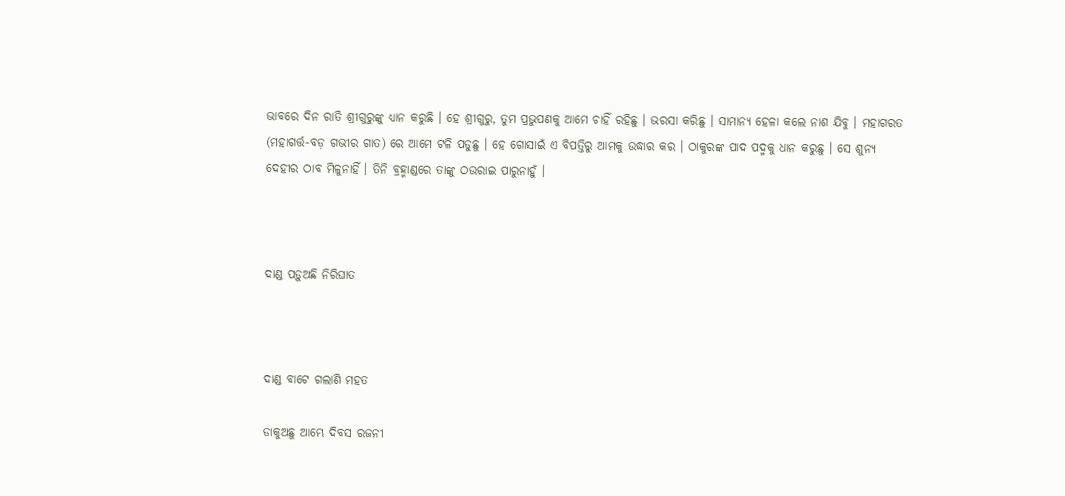ଭାବରେ ଦିନ ରାତି ଶ୍ରୀଗୁରୁଙ୍କୁ ଧ୍ୟାନ କରୁଛି । ହେ ଶ୍ରୀଗୁରୁ, ତୁମ ପ୍ରଭୁପଣକୁ ଆମେ ଚାହିଁ ରହିଛୁ । ଭରସା କରିଛୁ । ସାମାନ୍ୟ ହେଳା କଲେ ନାଶ ଯିବୁ । ମହାଗରତ (ମହାଗର୍ତ୍ତ-ବଡ଼ ଗଭୀର ଗାତ) ରେ ଆମେ ଟଳି ପଡୁଛୁ । ହେ ଗୋସାଇଁ ଏ ବିପତ୍ତିରୁ ଆମକୁ ଉଦ୍ଧାର କର । ଠାକୁରଙ୍କ ପାଦ ପଦ୍ମକୁ ଧାନ କରୁଛୁ । ସେ ଶୁନ୍ୟ ଦେହୀର ଠାବ ମିଳୁନାହିଁ । ତିନି ବ୍ରହ୍ମାଣ୍ଡରେ ତାଙ୍କୁ ଠଉରାଇ ପାରୁନାହୁଁ ।



ଦାଣ୍ଡ ପଡ଼ୁଅଛି ନିରିଘାତ



ଦାଣ୍ଡ ବାଟେ ଗଲାଣି ମହତ

ଡାକୁଅଛୁ ଆମ୍ଭେ ଦିବସ ରଜନୀ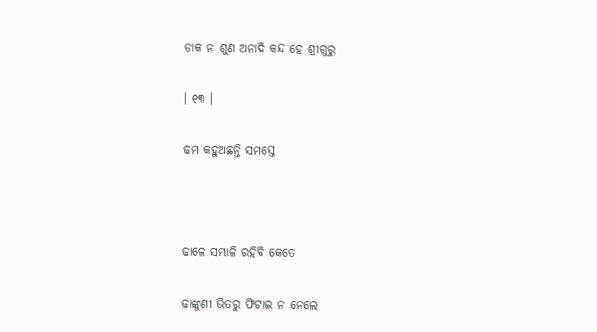ଡାକ ନ ଶୁଣ ଅନାଦି କନ୍ଦ ହେ ଶ୍ରୀଗୁରୁ

। ୧୩ ।

ଢମ କହୁଅଛନ୍ତି ସମସ୍ତେ



ଢାଳେ ସମ୍ଭାଳି ରହିବି କେତେ

ଢାଙ୍କୁଣୀ ଭିତରୁ ଫିଟାଇ ନ ନେଲେ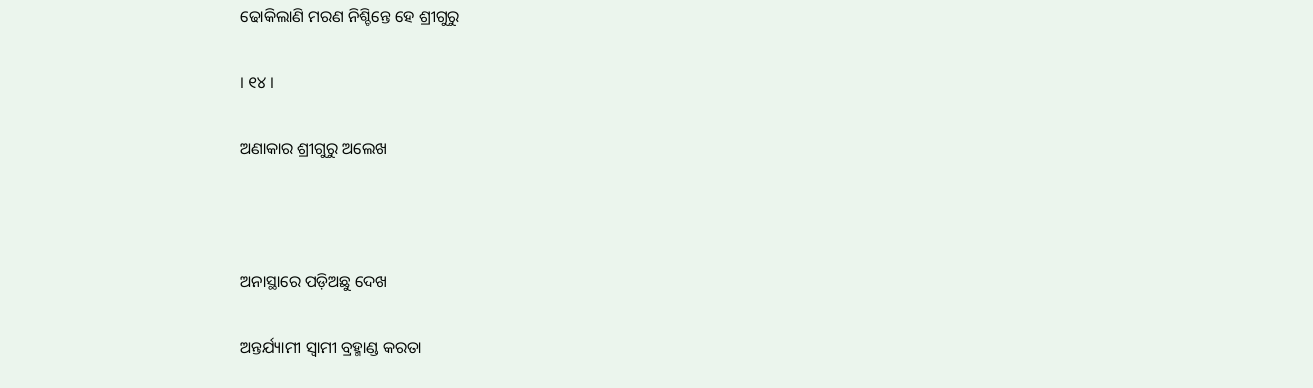ଢୋକିଲାଣି ମରଣ ନିଶ୍ଚିନ୍ତେ ହେ ଶ୍ରୀଗୁରୁ

। ୧୪ ।

ଅଣାକାର ଶ୍ରୀଗୁରୁ ଅଲେଖ



ଅନାସ୍ଥାରେ ପଡ଼ିଅଛୁ ଦେଖ

ଅନ୍ତର୍ଯ୍ୟାମୀ ସ୍ୱାମୀ ବ୍ରହ୍ମାଣ୍ଡ କରତା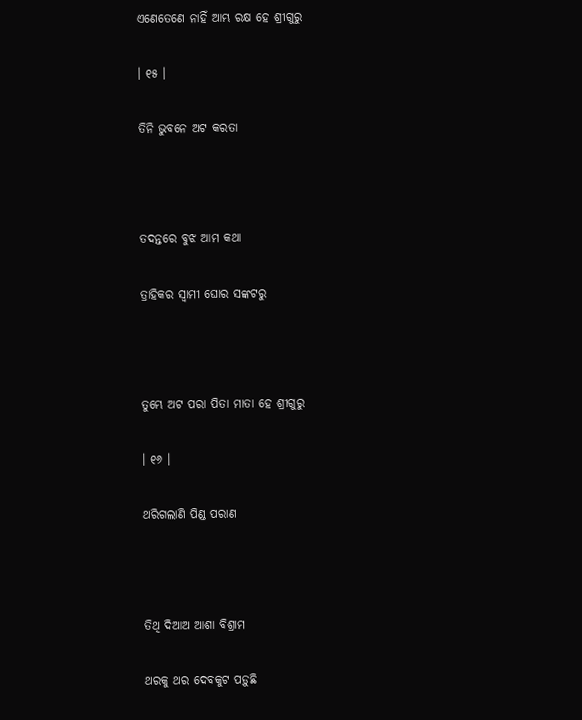ଏଣେତେଣେ ନାହିଁ ଆମ୍ଭ ରକ୍ଷ ହେ ଶ୍ରୀଗୁରୁ

। ୧୫ ।

ତିନି ଭୁବନେ ଅଟ କରତା



ତଦନ୍ତରେ ବୁଝ ଆମ କଥା

ତ୍ରାହିକର ସ୍ୱାମୀ ଘୋର ସଙ୍କଟରୁ



ତୁମ୍ଭେ ଅଟ ପରା ପିତା ମାତା ହେ ଶ୍ରୀଗୁରୁ

। ୧୬ ।

ଥରିଗଲାଣି ପିଣ୍ଡ ପରାଣ



ତିଥି ଦିଆଅ ଆଶା ବିଶ୍ରାମ

ଥରକୁ ଥର ଦେବକୁଟ ପଡ଼ୁଛି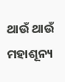ଥାଉଁ ଥାଉଁ ମହାଶୂନ୍ୟ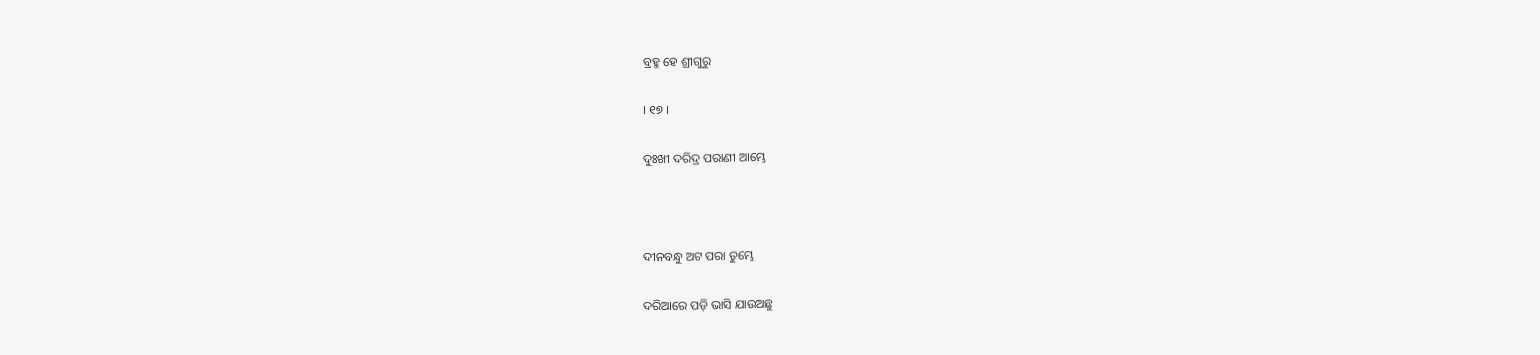ବ୍ରହ୍ମ ହେ ଶ୍ରୀଗୁରୁ

। ୧୭ ।

ଦୁଃଖୀ ଦରିଦ୍ର ପରାଣୀ ଆମ୍ଭେ



ଦୀନବନ୍ଧୁ ଅଟ ପରା ତୁମ୍ଭେ

ଦରିଆରେ ପଡ଼ି ଭାସି ଯାଉଅଛୁ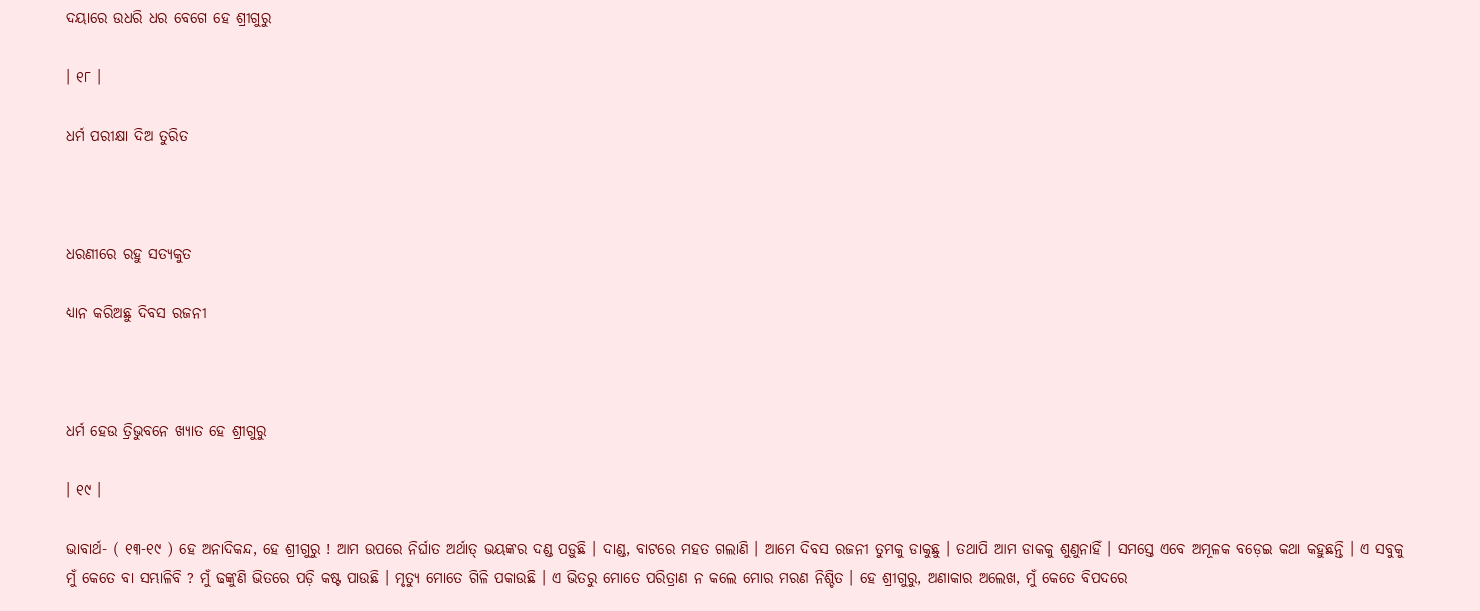ଦୟାରେ ଉଧରି ଧର ବେଗେ ହେ ଶ୍ରୀଗୁରୁ

। ୧୮ ।

ଧର୍ମ ପରୀକ୍ଷା ଦିଅ ତୁରିତ



ଧରଣୀରେ ରହୁ ସତ୍ୟକୁତ

ଧ୍ୟାନ କରିଅଛୁ ଦିବସ ରଜନୀ



ଧର୍ମ ହେଉ ତ୍ରିଭୁବନେ ଖ୍ୟାତ ହେ ଶ୍ରୀଗୁରୁ

। ୧୯ ।

ଭାବାର୍ଥ- ( ୧୩-୧୯ ) ହେ ଅନାଦିକନ୍ଦ, ହେ ଶ୍ରୀଗୁରୁ ! ଆମ ଉପରେ ନିର୍ଘାତ ଅର୍ଥାତ୍ ଭୟଙ୍କର ଦଣ୍ଡ ପଡ଼ୁଛି । ଦାଣ୍ଡ, ବାଟରେ ମହତ ଗଲାଣି । ଆମେ ଦିବସ ରଜନୀ ତୁମକୁ ଡାକୁଛୁ । ତଥାପି ଆମ ଡାକକୁ ଶୁଣୁନାହିଁ । ସମସ୍ତେ ଏବେ ଅମୂଳକ ବଡ଼େଇ କଥା କହୁଛନ୍ତି । ଏ ସବୁକୁ ମୁଁ କେତେ ବା ସମ୍ଭାଳିବି ? ମୁଁ ଢଙ୍କୁଣି ଭିତରେ ପଡ଼ି କଷ୍ଟ ପାଉଛି । ମୃତ୍ୟୁ ମୋତେ ଗିଳି ପକାଉଛି । ଏ ଭିତରୁ ମୋତେ ପରିତ୍ରାଣ ନ କଲେ ମୋର ମରଣ ନିଶ୍ଚିତ । ହେ ଶ୍ରୀଗୁରୁ, ଅଣାକାର ଅଲେଖ, ମୁଁ କେତେ ବିପଦରେ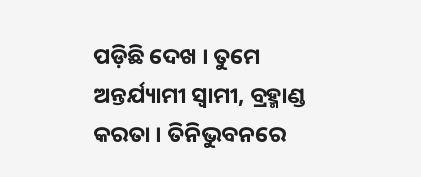ପଡ଼ିଛି ଦେଖ । ତୁମେ ଅନ୍ତର୍ଯ୍ୟାମୀ ସ୍ଵାମୀ, ବ୍ରହ୍ମାଣ୍ଡ କରତା । ତିନିଭୁବନରେ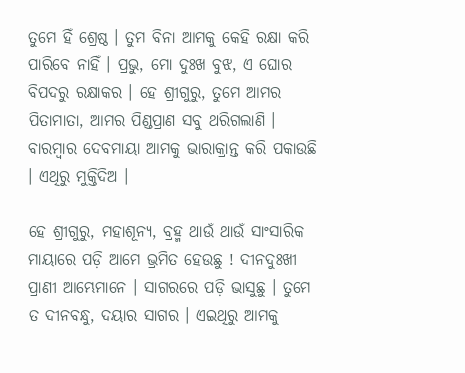ତୁମେ ହିଁ ଶ୍ରେଷ୍ଠ । ତୁମ ବିନା ଆମକୁ କେହି ରକ୍ଷା କରି ପାରିବେ ନାହିଁ । ପ୍ରଭୁ, ମୋ ଦୁଃଖ ବୁଝ, ଏ ଘୋର ବିପଦରୁ ରକ୍ଷାକର । ହେ ଶ୍ରୀଗୁରୁ, ତୁମେ ଆମର ପିତାମାତା, ଆମର ପିଣ୍ଡପ୍ରାଣ ସବୁ ଥରିଗଲାଣି । ବାରମ୍ବାର ଦେବମାୟା ଆମକୁ ଭାରାକ୍ରାନ୍ତ କରି ପକାଉଛି । ଏଥିରୁ ମୁକ୍ତିଦିଅ ।

ହେ ଶ୍ରୀଗୁରୁ, ମହାଶୂନ୍ୟ, ବ୍ରହ୍ମ ଥାଉଁ ଥାଉଁ ସାଂସାରିକ ମାୟାରେ ପଡ଼ି ଆମେ ଭ୍ରମିତ ହେଉଛୁ ! ଦୀନଦୁଃଖୀ ପ୍ରାଣୀ ଆମ୍ଭେମାନେ । ସାଗରରେ ପଡ଼ି ଭାସୁଛୁ । ତୁମେ ତ ଦୀନବନ୍ଧୁ, ଦୟାର ସାଗର । ଏଇଥିରୁ ଆମକୁ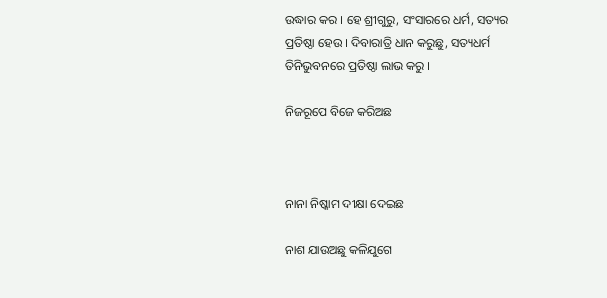ଉଦ୍ଧାର କର । ହେ ଶ୍ରୀଗୁରୁ, ସଂସାରରେ ଧର୍ମ, ସତ୍ୟର ପ୍ରତିଷ୍ଠା ହେଉ । ଦିବାରାତ୍ରି ଧାନ କରୁଛୁ, ସତ୍ୟଧର୍ମ ତିନିଭୁବନରେ ପ୍ରତିଷ୍ଠା ଲାଭ କରୁ ।

ନିଜରୂପେ ବିଜେ କରିଅଛ



ନାନା ନିଷ୍କାମ ଦୀକ୍ଷା ଦେଇଛ

ନାଶ ଯାଉଅଛୁ କଳିଯୁଗେ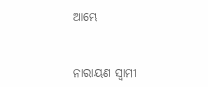ଆମ୍ଭେ



ନାରାୟଣ ସ୍ୱାମୀ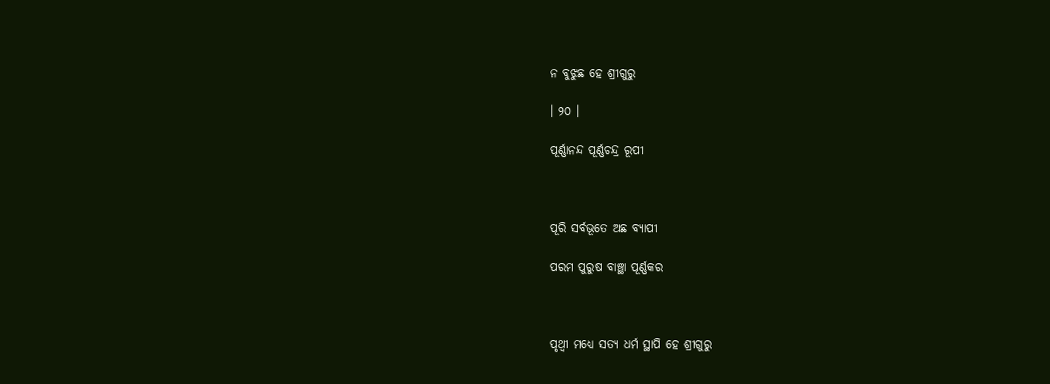ନ ବୁଝୁଛ ହେ ଶ୍ରୀଗୁରୁ

। ୨୦ ।

ପୂର୍ଣ୍ଣାନନ୍ଦ ପୂର୍ଣ୍ଣଚନ୍ଦ୍ର ରୂପୀ



ପୂରି ସର୍ବଭୂତେ ଅଛ ବ୍ୟାପୀ

ପରମ ପୁରୁଷ ବାଞ୍ଛା ପୂର୍ଣ୍ଣକର



ପୃଥ୍ୱୀ ମଧ୍ୟେ ସତ୍ୟ ଧର୍ମ ସ୍ଥାପି ହେ ଶ୍ରୀଗୁରୁ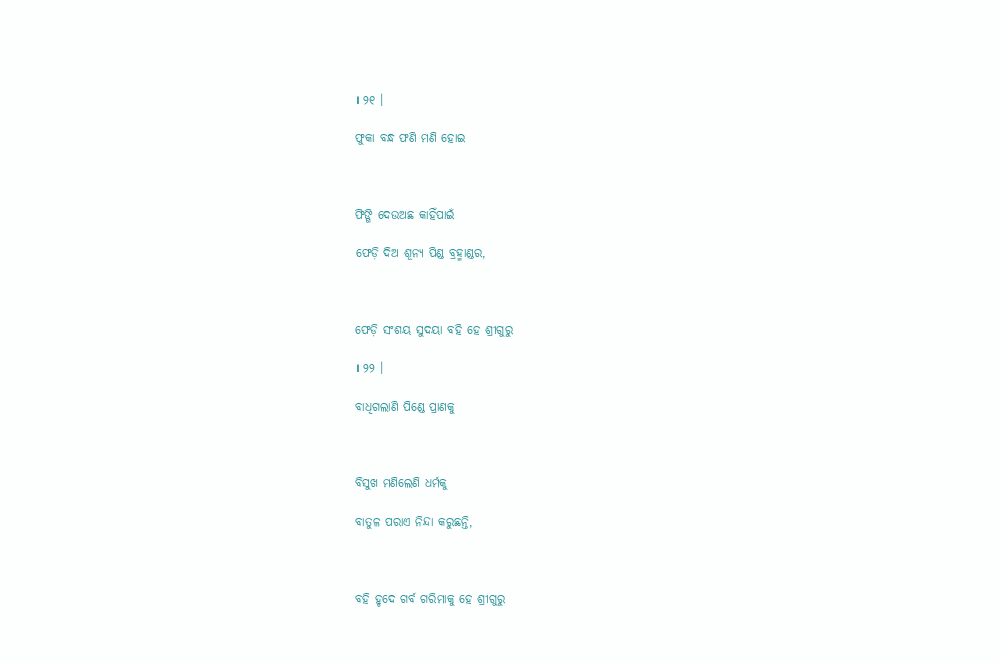। ୨୧ ।

ଫୁକା ବନ୍ଧ ଫଣି ମଣି ହୋଇ



ଫିଙ୍ଗି ଦେଉଅଛ କାହିଁପାଇଁ

ଫେଡ଼ି ଦିଅ ଶୂନ୍ୟ ପିଣ୍ଡ ବ୍ରହ୍ମାଣ୍ଡର,



ଫେଡ଼ି ସଂଶୟ ସୁଦୟା ବହି ହେ ଶ୍ରୀଗୁରୁ

। ୨୨ ।

ବାଧିଗଲାଣି ପିଣ୍ଡେ ପ୍ରାଣକୁ



ବିସୁଖ ମଣିଲେଣି ଧର୍ମକୁ

ବାତୁଳ ପରାଏ ନିନ୍ଦା କରୁଛନ୍ତି,



ବହି ହୃଦେ ଗର୍ବ ଗରିମାକୁ ହେ ଶ୍ରୀଗୁରୁ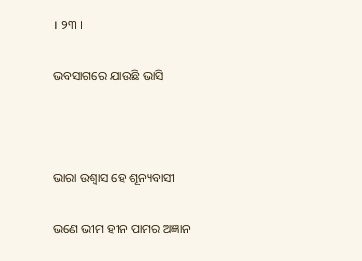। ୨୩ ।

ଭବସାଗରେ ଯାଉଛି ଭାସି



ଭାରା ଉଶ୍ୱାସ ହେ ଶୂନ୍ୟବାସୀ

ଭଣେ ଭୀମ ହୀନ ପାମର ଅଜ୍ଞାନ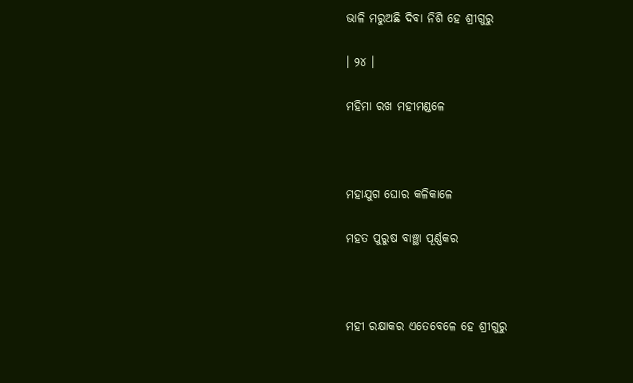ଭାଳି ମରୁଅଛି ଦିବା ନିଶି ହେ ଶ୍ରୀଗୁରୁ

। ୨୪ ।

ମହିମା ରଖ ମହୀମଣ୍ଡଳେ



ମହାଯୁଗ ଘୋର କଳିକାଳେ

ମହତ ପୁରୁଷ ବାଞ୍ଛା ପୂର୍ଣ୍ଣକର



ମହୀ ରକ୍ଷାକର ଏତେବେଳେ ହେ ଶ୍ରୀଗୁରୁ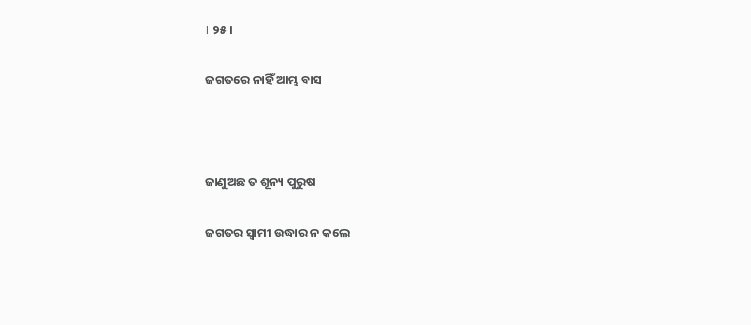। ୨୫ ।

ଜଗତରେ ନାହିଁ ଆମ୍ଭ ବାସ



ଜାଣୁଅଛ ତ ଶୂନ୍ୟ ପୁରୁଷ

ଜଗତର ସ୍ୱାମୀ ଉଦ୍ଧାର ନ କଲେ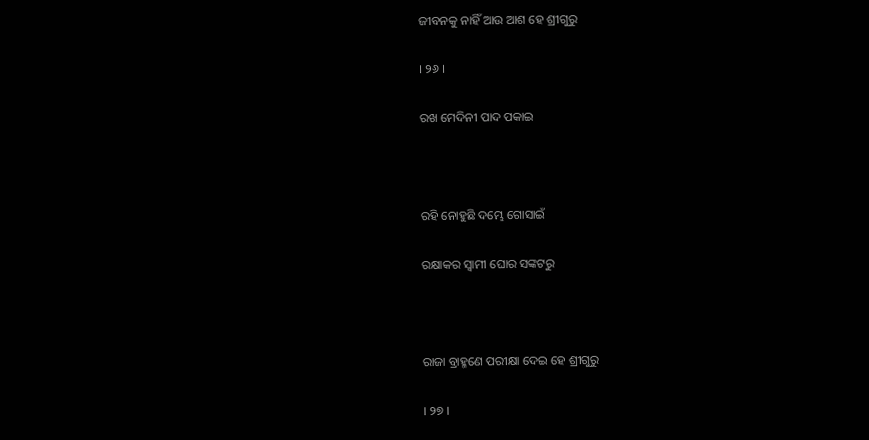ଜୀବନକୁ ନାହିଁ ଆଉ ଆଶ ହେ ଶ୍ରୀଗୁରୁ

। ୨୬ ।

ରଖ ମେଦିନୀ ପାଦ ପକାଇ



ରହି ନୋହୁଛି ଦମ୍ଭେ ଗୋସାଇଁ

ରକ୍ଷାକର ସ୍ୱାମୀ ଘୋର ସଙ୍କଟରୁ



ରାଜା ବ୍ରାହ୍ମଣେ ପରୀକ୍ଷା ଦେଇ ହେ ଶ୍ରୀଗୁରୁ

। ୨୭ ।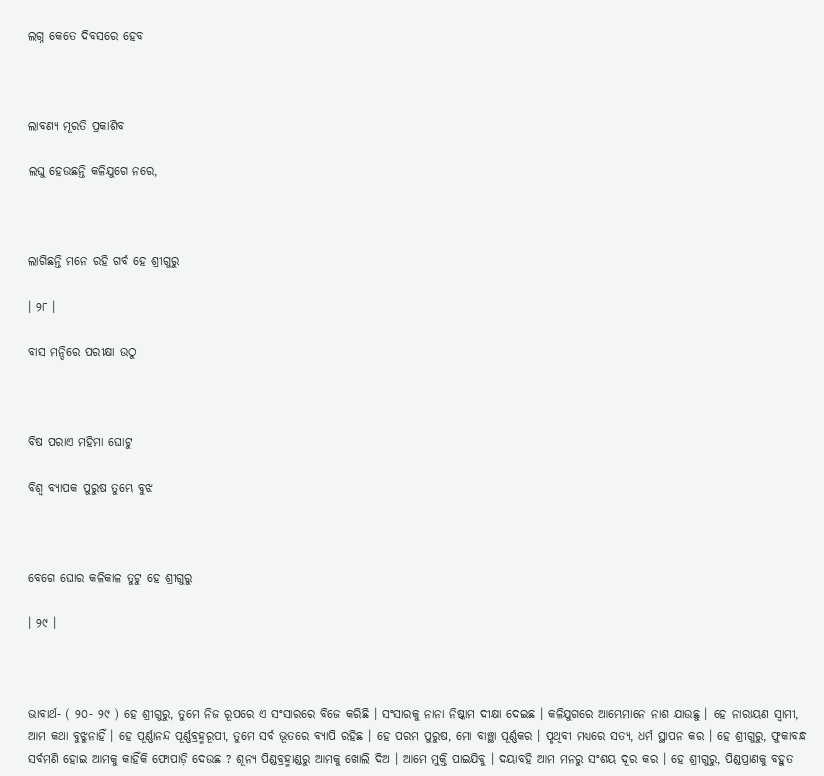ଲଗ୍ନ କେତେ ଦିବସରେ ହେବ



ଲାବଣ୍ୟ ମୂରତି ପ୍ରକାଶିବ

ଲଘୁ ହେଉଛନ୍ତି କଳିଯୁଗେ ନରେ,



ଲାଗିଛନ୍ତି ମନେ ରହି ଗର୍ବ ହେ ଶ୍ରୀଗୁରୁ

। ୨୮ ।

ବାସ ମନ୍ଦିରେ ପରୀକ୍ଷା ଉଠୁ



ବିଷ ପରାଏ ମହିମା ଘୋଟୁ

ବିଶ୍ୱ ବ୍ୟାପକ ପୁରୁଷ ତୁମ୍ଭେ ବୁଝ



ବେଗେ ଘୋର କଳିକାଳ ତୁଟୁ ହେ ଶ୍ରୀଗୁରୁ

। ୨୯ ।



ଭାବାର୍ଥ- ( ୨୦- ୨୯ ) ହେ ଶ୍ରୀଗୁରୁ, ତୁମେ ନିଜ ରୂପରେ ଏ ସଂସାରରେ ବିଜେ କରିଛି । ସଂସାରକୁ ନାନା ନିଷ୍କାମ ଦୀକ୍ଷା ଦେଇଛ । କଳିଯୁଗରେ ଆମ୍ଭେମାନେ ନାଶ ଯାଉଛୁ । ହେ ନାରାୟଣ ସ୍ୱାମୀ, ଆମ କଥା ବୁଝୁନାହିଁ । ହେ ପୂର୍ଣ୍ଣାନନ୍ଦ ପୂର୍ଣ୍ଣବ୍ରହ୍ମରୂପୀ, ତୁମେ ସର୍ବ ଭୂତରେ ବ୍ୟାପି ରହିଛ । ହେ ପରମ ପୁରୁଷ, ମୋ ବାଞ୍ଛା ପୂର୍ଣ୍ଣକର । ପୃଥିବୀ ମଧ୍ୟରେ ସତ୍ୟ, ଧର୍ମ ସ୍ଥାପନ କର । ହେ ଶ୍ରୀଗୁରୁ, ଫୁକାବନ୍ଧ ସର୍ବମଣି ହୋଇ ଆମକୁ କାହିଁକି ଫୋପାଡ଼ି ଦେଉଛ ? ଶୂନ୍ୟ ପିଣ୍ଡବ୍ରହ୍ମାଣ୍ଡରୁ ଆମକୁ ଖୋଲି ଦିଅ । ଆମେ ମୁକ୍ତି ପାଇଯିବୁ । ଦୟାବହି ଆମ ମନରୁ ସଂଶୟ ଦୂର କର । ହେ ଶ୍ରୀଗୁରୁ, ପିଣ୍ଡପ୍ରାଣକୁ ବହୁତ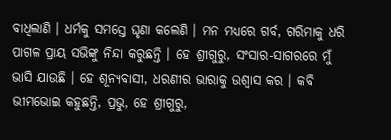ବାଧିଲାଣି । ଧର୍ମକୁ ସମସ୍ତେ ଘୃଣା କଲେଣି । ମନ ମଧ୍ୟରେ ଗର୍ବ, ଗରିମାକୁ ଧରି ପାଗଳ ପ୍ରାୟ ସଭିଙ୍କୁ ନିନ୍ଦା କରୁଛନ୍ତି । ହେ ଶ୍ରୀଗୁରୁ, ସଂସାର-ସାଗରରେ ମୁଁ ଭାସି ଯାଉଛି । ହେ ଶୂନ୍ୟବାସୀ, ଧରଣୀର ଭାରାକୁ ଉଶ୍ୱାସ କର । କବି ଭୀମଭୋଇ କହୁଛନ୍ତି, ପ୍ରଭୁ, ହେ ଶ୍ରୀଗୁରୁ,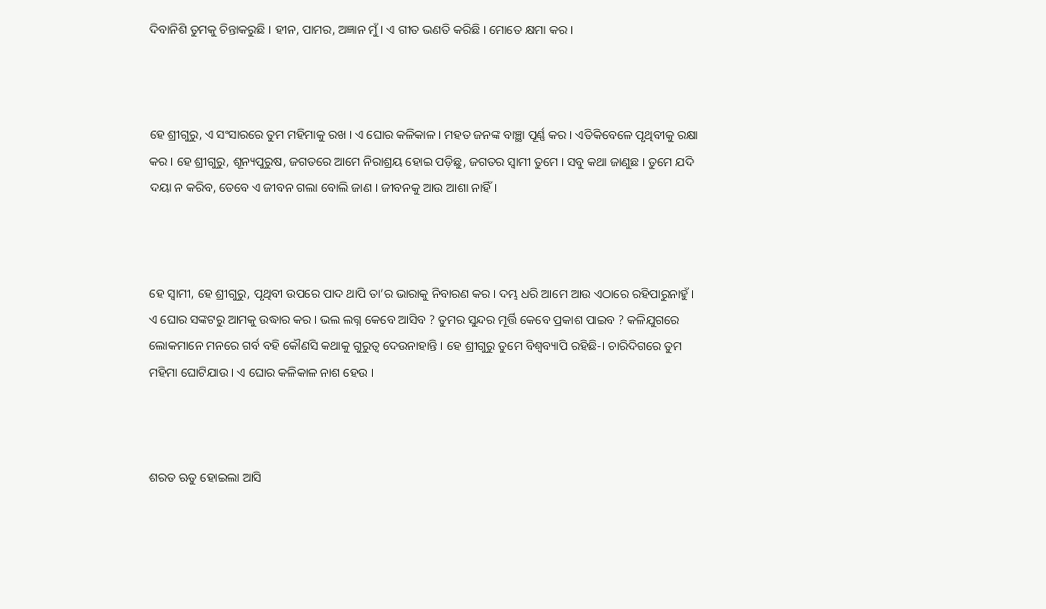ଦିବାନିଶି ତୁମକୁ ଚିନ୍ତାକରୁଛି । ହୀନ, ପାମର, ଅଜ୍ଞାନ ମୁଁ । ଏ ଗୀତ ଭଣତି କରିଛି । ମୋତେ କ୍ଷମା କର ।



ହେ ଶ୍ରୀଗୁରୁ, ଏ ସଂସାରରେ ତୁମ ମହିମାକୁ ରଖ । ଏ ଘୋର କଳିକାଳ । ମହତ ଜନଙ୍କ ବାଞ୍ଛା ପୂର୍ଣ୍ଣ କର । ଏତିକିବେଳେ ପୃଥିବୀକୁ ରକ୍ଷା କର । ହେ ଶ୍ରୀଗୁରୁ, ଶୂନ୍ୟପୁରୁଷ, ଜଗତରେ ଆମେ ନିରାଶ୍ରୟ ହୋଇ ପଡ଼ିଛୁ, ଜଗତର ସ୍ୱାମୀ ତୁମେ । ସବୁ କଥା ଜାଣୁଛ । ତୁମେ ଯଦି ଦୟା ନ କରିବ, ତେବେ ଏ ଜୀବନ ଗଲା ବୋଲି ଜାଣ । ଜୀବନକୁ ଆଉ ଆଶା ନାହିଁ ।



ହେ ସ୍ଵାମୀ, ହେ ଶ୍ରୀଗୁରୁ, ପୃଥିବୀ ଉପରେ ପାଦ ଥାପି ତା’ର ଭାରାକୁ ନିବାରଣ କର । ଦମ୍ଭ ଧରି ଆମେ ଆଉ ଏଠାରେ ରହିପାରୁନାହୁଁ । ଏ ଘୋର ସଙ୍କଟରୁ ଆମକୁ ଉଦ୍ଧାର କର । ଭଲ ଲଗ୍ନ କେବେ ଆସିବ ? ତୁମର ସୁନ୍ଦର ମୂର୍ତ୍ତି କେବେ ପ୍ରକାଶ ପାଇବ ? କଳିଯୁଗରେ ଲୋକମାନେ ମନରେ ଗର୍ବ ବହି କୌଣସି କଥାକୁ ଗୁରୁତ୍ୱ ଦେଉନାହାନ୍ତି । ହେ ଶ୍ରୀଗୁରୁ ତୁମେ ବିଶ୍ୱବ୍ୟାପି ରହିଛି-। ଚାରିଦିଗରେ ତୁମ ମହିମା ଘୋଟିଯାଉ । ଏ ଘୋର କଳିକାଳ ନାଶ ହେଉ ।



ଶରତ ଋତୁ ହୋଇଲା ଆସି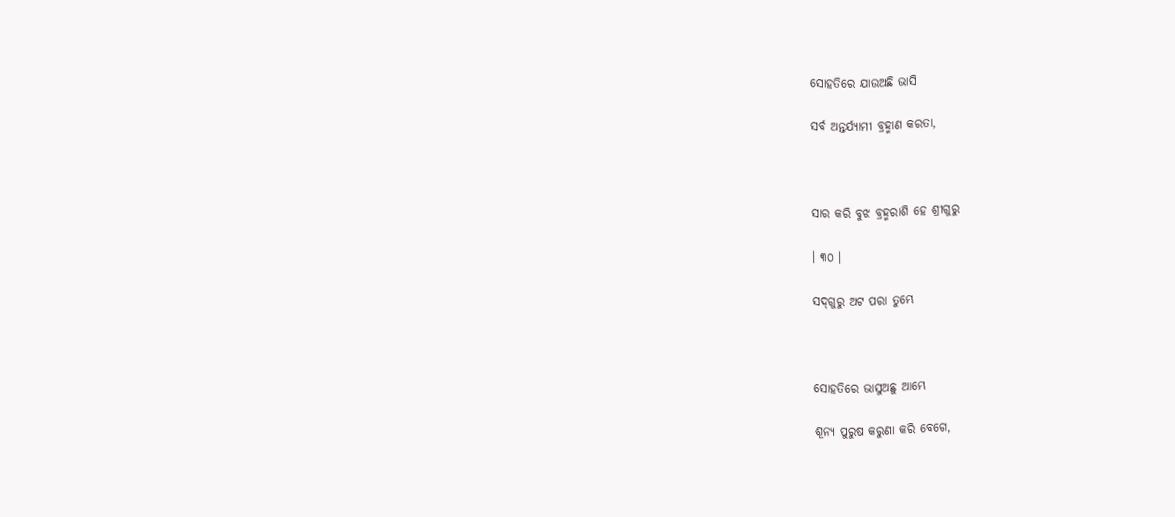ସୋହତିରେ ଯାଉଅଛି ଭାସି

ସର୍ବ ଅନ୍ତର୍ଯ୍ୟାମୀ ବ୍ରହ୍ମାଣ କରତା,



ସାର କରି ବୁଝ ବ୍ରହ୍ମରାଶି ହେ ଶ୍ରୀଗୁରୁ

। ୩୦ ।

ସଦ୍‌ଗୁରୁ ଅଟ ପରା ତୁମ୍ଭେ



ସୋହତିରେ ଭାସୁଅଛୁ ଆମ୍ଭେ

ଶୂନ୍ୟ ପୁରୁଷ କରୁଣା କରି ବେଗେ,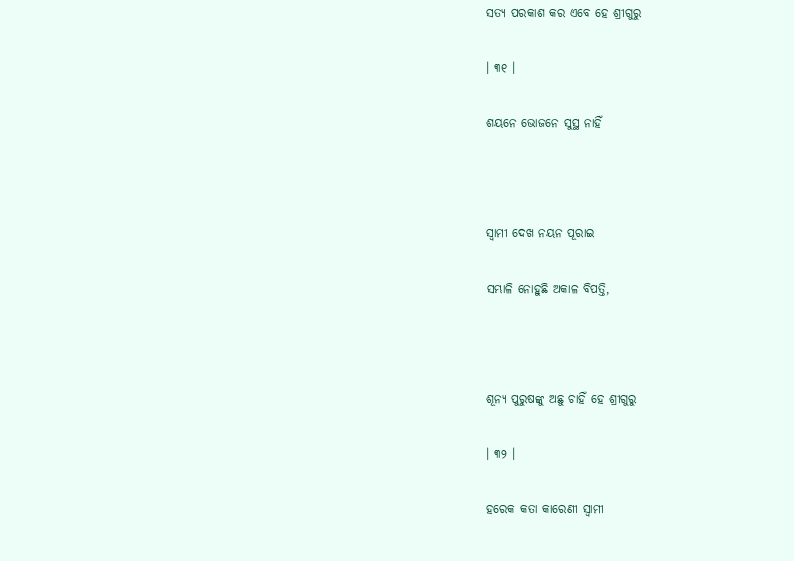ସତ୍ୟ ପରକାଶ କର ଏବେ ହେ ଶ୍ରୀଗୁରୁ

। ୩୧ ।

ଶୟନେ ଭୋଜନେ ସୁସ୍ଥ ନାହିଁ



ସ୍ୱାମୀ ଦେଖ ନୟନ ପୂରାଇ

ସମ୍ଭାଳି ନୋହୁଛି ଅକାଳ ବିପତ୍ତି,



ଶୂନ୍ୟ ପୁରୁଷଙ୍କୁ ଅଛୁ ଚାହିଁ ହେ ଶ୍ରୀଗୁରୁ

। ୩୨ ।

ହରେକ କତା କାରେଣୀ ସ୍ୱାମୀ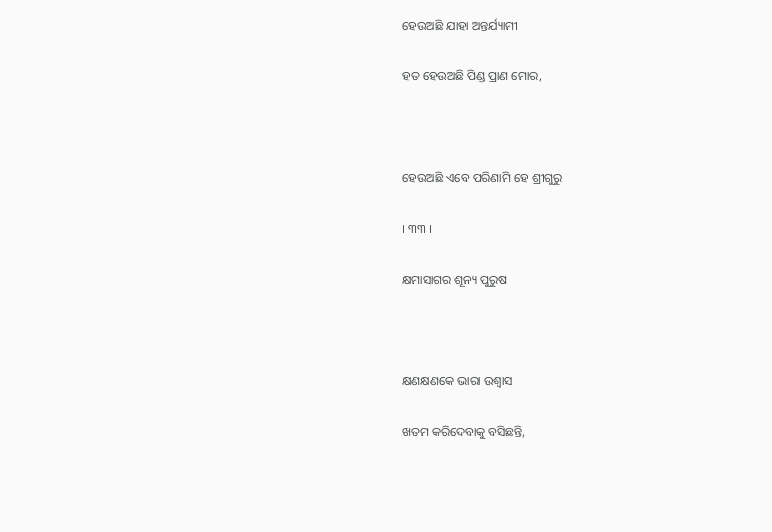ହେଉଅଛି ଯାହା ଅନ୍ତର୍ଯ୍ୟାମୀ

ହତ ହେଉଅଛି ପିଣ୍ଡ ପ୍ରାଣ ମୋର,



ହେଉଅଛି ଏବେ ପରିଣାମି ହେ ଶ୍ରୀଗୁରୁ

। ୩୩ ।

କ୍ଷମାସାଗର ଶୂନ୍ୟ ପୁରୁଷ



କ୍ଷଣକ୍ଷଣକେ ଭାରା ଉଶ୍ୱାସ

ଖତମ କରିଦେବାକୁ ବସିଛନ୍ତି,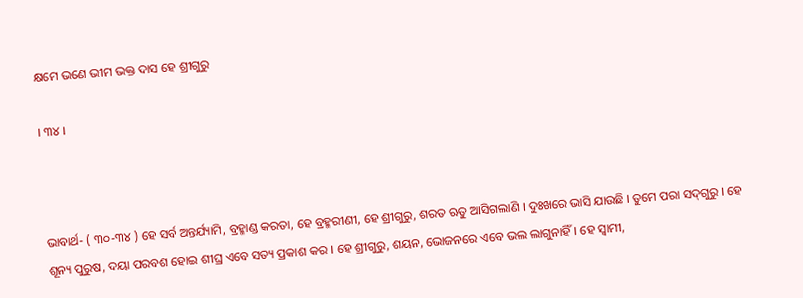କ୍ଷମେ ଭଣେ ଭୀମ ଭକ୍ତ ଦାସ ହେ ଶ୍ରୀଗୁରୁ

। ୩୪ ।



ଭାବାର୍ଥ- ( ୩୦-୩୪ ) ହେ ସର୍ବ ଅନ୍ତର୍ଯ୍ୟାମି, ବ୍ରହ୍ମାଣ୍ଡ କରତା, ହେ ବ୍ରହ୍ମରୀଣୀ, ହେ ଶ୍ରୀଗୁରୁ, ଶରତ ଋତୁ ଆସିଗଲାଣି । ଦୁଃଖରେ ଭାସି ଯାଉଛି । ତୁମେ ପରା ସଦ୍‍ଗୁରୁ । ହେ ଶୂନ୍ୟ ପୁରୁଷ, ଦୟା ପରବଶ ହୋଇ ଶୀଘ୍ର ଏବେ ସତ୍ୟ ପ୍ରକାଶ କର । ହେ ଶ୍ରୀଗୁରୁ, ଶୟନ, ଭୋଜନରେ ଏବେ ଭଲ ଲାଗୁନାହିଁ । ହେ ସ୍ଵାମୀ,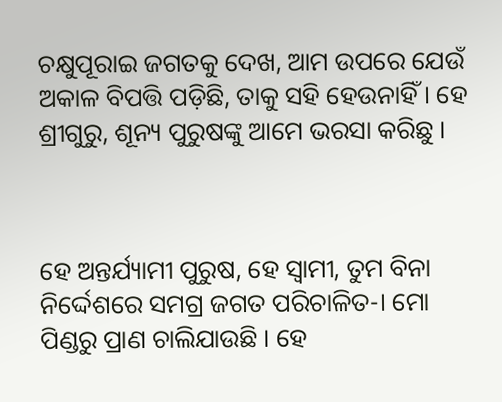ଚକ୍ଷୁପୂରାଇ ଜଗତକୁ ଦେଖ, ଆମ ଉପରେ ଯେଉଁ ଅକାଳ ବିପତ୍ତି ପଡ଼ିଛି, ତାକୁ ସହି ହେଉନାହିଁ । ହେ ଶ୍ରୀଗୁରୁ, ଶୂନ୍ୟ ପୁରୁଷଙ୍କୁ ଆମେ ଭରସା କରିଛୁ ।



ହେ ଅନ୍ତର୍ଯ୍ୟାମୀ ପୁରୁଷ, ହେ ସ୍ଵାମୀ, ତୁମ ବିନା ନିର୍ଦ୍ଦେଶରେ ସମଗ୍ର ଜଗତ ପରିଚାଳିତ-। ମୋ ପିଣ୍ଡରୁ ପ୍ରାଣ ଚାଲିଯାଉଛି । ହେ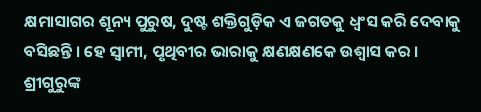କ୍ଷମାସାଗର ଶୂନ୍ୟ ପୁରୁଷ, ଦୁଷ୍ଟ ଶକ୍ତିଗୁଡ଼ିକ ଏ ଜଗତକୁ ଧ୍ୱଂସ କରି ଦେବାକୁ ବସିଛନ୍ତି । ହେ ସ୍ୱାମୀ, ପୃଥିବୀର ଭାରାକୁ କ୍ଷଣକ୍ଷଣକେ ଉଶ୍ୱାସ କର । ଶ୍ରୀଗୁରୁଙ୍କ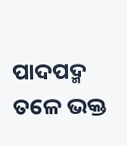ପାଦପଦ୍ମ ତଳେ ଭକ୍ତ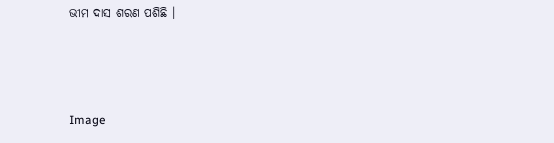ଭୀମ ଦାସ ଶରଣ ପଶିଛି ।



Image